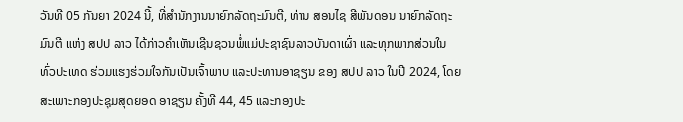ວັນທີ 05 ກັນຍາ 2024 ນີ້, ທີ່ສໍານັກງານນາຍົກລັດຖະມົນຕີ, ທ່ານ ສອນໄຊ ສີພັນດອນ ນາຍົກລັດຖະມົນຕີ ແຫ່ງ ສປປ ລາວ ໄດ້ກ່າວຄໍາເຫັນເຊີນຊວນພໍ່ແມ່ປະຊາຊົນລາວບັນດາເຜົ່າ ແລະທຸກພາກສ່ວນໃນທົ່ວປະເທດ ຮ່ວມແຮງຮ່ວມໃຈກັນເປັນເຈົ້າພາບ ແລະປະທານອາຊຽນ ຂອງ ສປປ ລາວ ໃນປີ 2024, ໂດຍສະເພາະກອງປະຊຸມສຸດຍອດ ອາຊຽນ ຄັ້ງທີ 44, 45 ແລະກອງປະ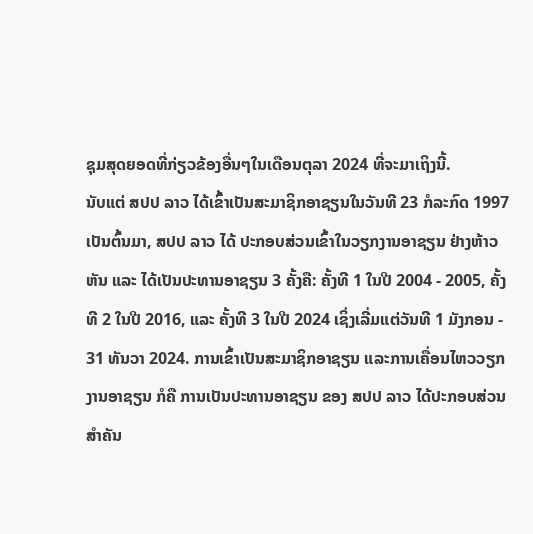ຊຸມສຸດຍອດທີ່ກ່ຽວຂ້ອງອື່ນໆໃນເດືອນຕຸລາ 2024 ທີ່ຈະມາເຖິງນີ້.
ນັບແຕ່ ສປປ ລາວ ໄດ້ເຂົ້າເປັນສະມາຊິກອາຊຽນໃນວັນທີ 23 ກໍລະກົດ 1997 ເປັນຕົ້ນມາ, ສປປ ລາວ ໄດ້ ປະກອບສ່ວນເຂົ້າໃນວຽກງານອາຊຽນ ຢ່າງຫ້າວຫັນ ແລະ ໄດ້ເປັນປະທານອາຊຽນ 3 ຄັ້ງຄື: ຄັ້ງທີ 1 ໃນປີ 2004 - 2005, ຄັ້ງທີ 2 ໃນປີ 2016, ແລະ ຄັ້ງທີ 3 ໃນປີ 2024 ເຊິ່ງເລີ່ມແຕ່ວັນທີ 1 ມັງກອນ - 31 ທັນວາ 2024. ການເຂົ້າເປັນສະມາຊິກອາຊຽນ ແລະການເຄື່ອນໄຫວວຽກງານອາຊຽນ ກໍຄື ການເປັນປະທານອາຊຽນ ຂອງ ສປປ ລາວ ໄດ້ປະກອບສ່ວນສໍາຄັນ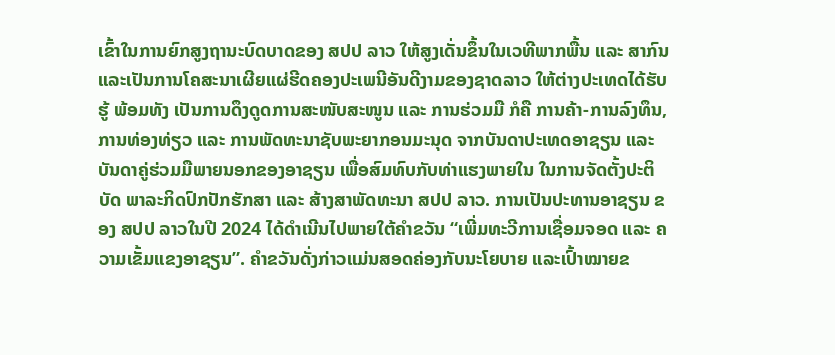ເຂົ້າໃນການຍົກສູງຖານະບົດບາດຂອງ ສປປ ລາວ ໃຫ້ສູງເດັ່ນຂຶ້ນໃນເວທີພາກພື້ນ ແລະ ສາກົນ ແລະເປັນການໂຄສະນາເຜີຍແຜ່ຮີດຄອງປະເພນີອັນດີງາມຂອງຊາດລາວ ໃຫ້ຕ່າງປະເທດໄດ້ຮັບຮູ້ ພ້ອມທັງ ເປັນການດຶງດູດການສະໜັບສະໜູນ ແລະ ການຮ່ວມມື ກໍຄື ການຄ້າ-ການລົງທຶນ, ການທ່ອງທ່ຽວ ແລະ ການພັດທະນາຊັບພະຍາກອນມະນຸດ ຈາກບັນດາປະເທດອາຊຽນ ແລະ ບັນດາຄູ່ຮ່ວມມືພາຍນອກຂອງອາຊຽນ ເພື່ອສົມທົບກັບທ່າແຮງພາຍໃນ ໃນການຈັດຕັ້ງປະຕິບັດ ພາລະກິດປົກປັກຮັກສາ ແລະ ສ້າງສາພັດທະນາ ສປປ ລາວ. ການເປັນປະທານອາຊຽນ ຂອງ ສປປ ລາວໃນປີ 2024 ໄດ້ດໍາເນີນໄປພາຍໃຕ້ຄໍາຂວັນ “ເພີ່ມທະວີການເຊື່ອມຈອດ ແລະ ຄວາມເຂັ້ມແຂງອາຊຽນ”. ຄໍາຂວັນດັ່ງກ່າວແມ່ນສອດຄ່ອງກັບນະໂຍບາຍ ແລະເປົ້າໝາຍຂ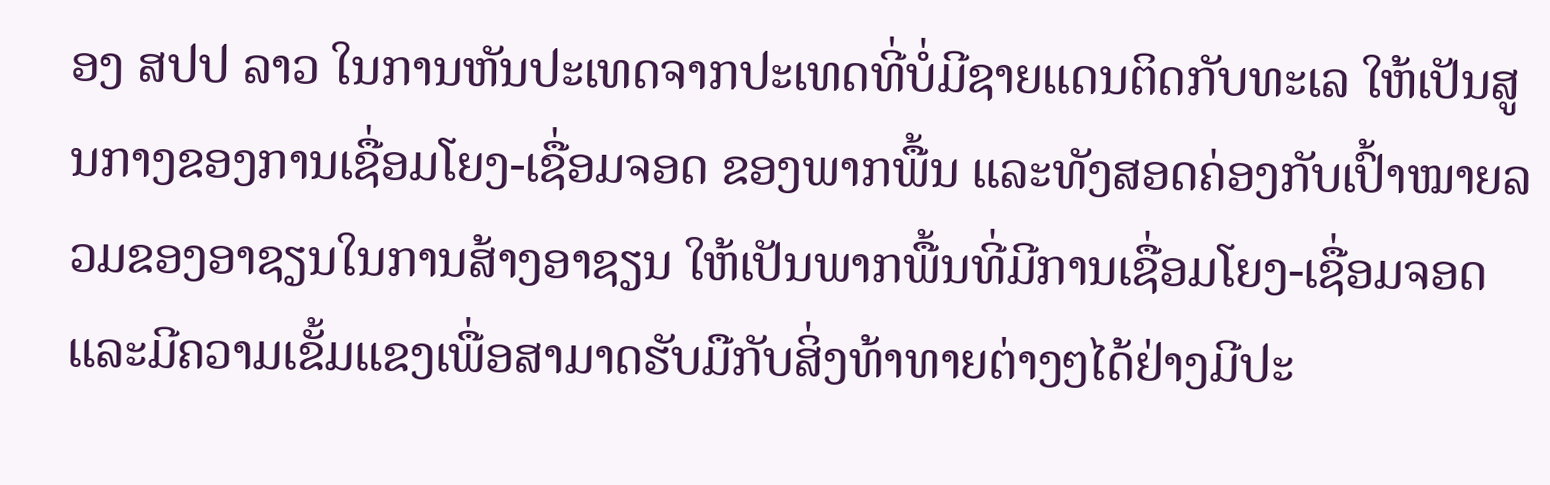ອງ ສປປ ລາວ ໃນການຫັນປະເທດຈາກປະເທດທີ່ບໍ່ມີຊາຍແດນຕິດກັບທະເລ ໃຫ້ເປັນສູນກາງຂອງການເຊື່ອມໂຍງ-ເຊື່ອມຈອດ ຂອງພາກພື້ນ ແລະທັງສອດຄ່ອງກັບເປົ້າໝາຍລວມຂອງອາຊຽນໃນການສ້າງອາຊຽນ ໃຫ້ເປັນພາກພື້ນທີ່ມີການເຊື່ອມໂຍງ-ເຊື່ອມຈອດ ແລະມີຄວາມເຂັ້ມແຂງເພື່ອສາມາດຮັບມືກັບສິ່ງທ້າທາຍຕ່າງໆໄດ້ຢ່າງມີປະ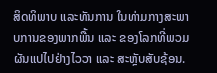ສິດທິພາບ ແລະທັນການ ໃນທ່າມກາງສະພາບການຂອງພາກພື້ນ ແລະ ຂອງໂລກທີ່ພວມຜັນແປໄປຢ່າງໄວວາ ແລະ ສະຫຼັບສັບຊ້ອນ.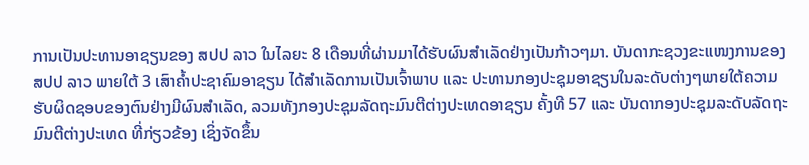ການເປັນປະທານອາຊຽນຂອງ ສປປ ລາວ ໃນໄລຍະ 8 ເດືອນທີ່ຜ່ານມາໄດ້ຮັບຜົນສໍາເລັດຢ່າງເປັນກ້າວໆມາ. ບັນດາກະຊວງຂະແໜງການຂອງ ສປປ ລາວ ພາຍໃຕ້ 3 ເສົາຄໍ້າປະຊາຄົມອາຊຽນ ໄດ້ສໍາເລັດການເປັນເຈົ້າພາບ ແລະ ປະທານກອງປະຊຸມອາຊຽນໃນລະດັບຕ່າງໆພາຍໃຕ້ຄວາມຮັບຜິດຊອບຂອງຕົນຢ່າງມີຜົນສໍາເລັດ, ລວມທັງກອງປະຊຸມລັດຖະມົນຕີຕ່າງປະເທດອາຊຽນ ຄັ້ງທີ 57 ແລະ ບັນດາກອງປະຊຸມລະດັບລັດຖະມົນຕີຕ່າງປະເທດ ທີ່ກ່ຽວຂ້ອງ ເຊິ່ງຈັດຂຶ້ນ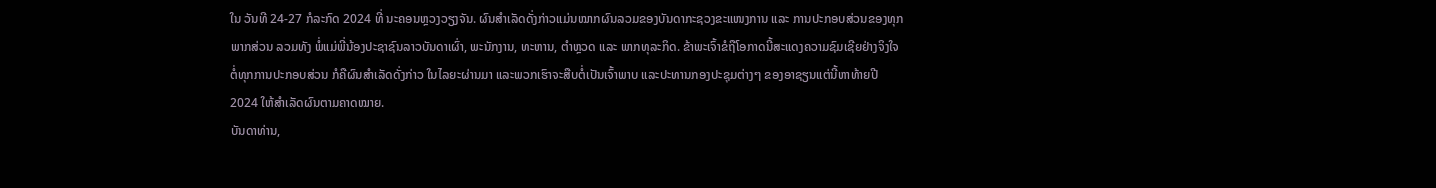ໃນ ວັນທີ 24-27 ກໍລະກົດ 2024 ທີ່ ນະຄອນຫຼວງວຽງຈັນ. ຜົນສໍາເລັດດັ່ງກ່າວແມ່ນໝາກຜົນລວມຂອງບັນດາກະຊວງຂະແໜງການ ແລະ ການປະກອບສ່ວນຂອງທຸກພາກສ່ວນ ລວມທັງ ພໍ່ແມ່ພີ່ນ້ອງປະຊາຊົນລາວບັນດາເຜົ່າ, ພະນັກງານ, ທະຫານ, ຕຳຫຼວດ ແລະ ພາກທຸລະກິດ. ຂ້າພະເຈົ້າຂໍຖືໂອກາດນີ້ສະແດງຄວາມຊົມເຊີຍຢ່າງຈິງໃຈຕໍ່ທຸກການປະກອບສ່ວນ ກໍຄືຜົນສໍາເລັດດັ່ງກ່າວ ໃນໄລຍະຜ່ານມາ ແລະພວກເຮົາຈະສືບຕໍ່ເປັນເຈົ້າພາບ ແລະປະທານກອງປະຊຸມຕ່າງໆ ຂອງອາຊຽນແຕ່ນີ້ຫາທ້າຍປີ 2024 ໃຫ້ສໍາເລັດຜົນຕາມຄາດໝາຍ.
ບັນດາທ່ານ,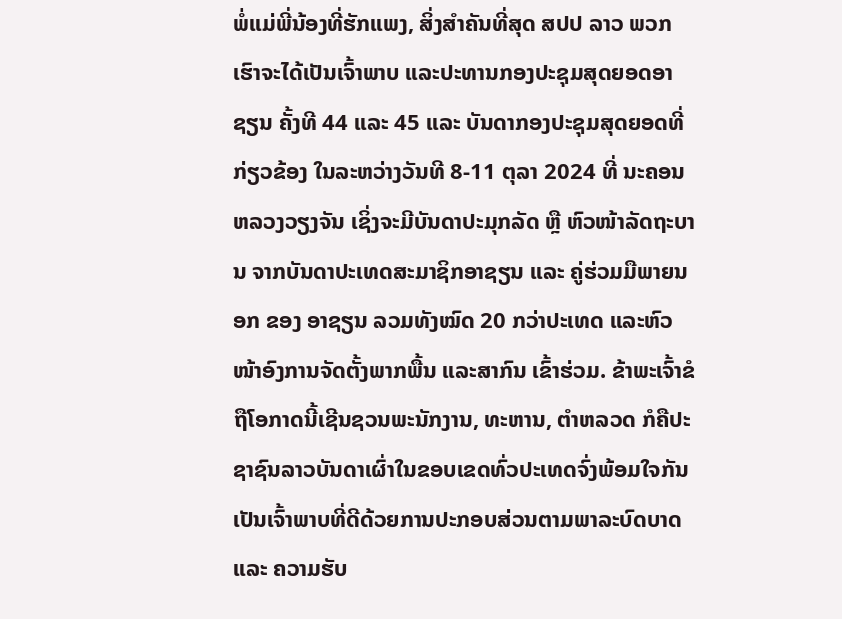ພໍ່ແມ່ພີ່ນ້ອງທີ່ຮັກແພງ, ສິ່ງສໍາຄັນທີ່ສຸດ ສປປ ລາວ ພວກເຮົາຈະໄດ້ເປັນເຈົ້າພາບ ແລະປະທານກອງປະຊຸມສຸດຍອດອາຊຽນ ຄັ້ງທີ 44 ແລະ 45 ແລະ ບັນດາກອງປະຊຸມສຸດຍອດທີ່ກ່ຽວຂ້ອງ ໃນລະຫວ່າງວັນທີ 8-11 ຕຸລາ 2024 ທີ່ ນະຄອນຫລວງວຽງຈັນ ເຊິ່ງຈະມີບັນດາປະມຸກລັດ ຫຼື ຫົວໜ້າລັດຖະບານ ຈາກບັນດາປະເທດສະມາຊິກອາຊຽນ ແລະ ຄູ່ຮ່ວມມືພາຍນອກ ຂອງ ອາຊຽນ ລວມທັງໝົດ 20 ກວ່າປະເທດ ແລະຫົວໜ້າອົງການຈັດຕັ້ງພາກພື້ນ ແລະສາກົນ ເຂົ້າຮ່ວມ. ຂ້າພະເຈົ້າຂໍຖືໂອກາດນີ້ເຊີນຊວນພະນັກງານ, ທະຫານ, ຕຳຫລວດ ກໍຄືປະຊາຊົນລາວບັນດາເຜົ່າໃນຂອບເຂດທົ່ວປະເທດຈົ່ງພ້ອມໃຈກັນເປັນເຈົ້າພາບທີ່ດີດ້ວຍການປະກອບສ່ວນຕາມພາລະບົດບາດ ແລະ ຄວາມຮັບ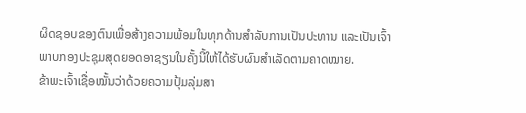ຜິດຊອບຂອງຕົນເພື່ອສ້າງຄວາມພ້ອມໃນທຸກດ້ານສໍາລັບການເປັນປະທານ ແລະເປັນເຈົ້າພາບກອງປະຊຸມສຸດຍອດອາຊຽນໃນຄັ້ງນີ້ໃຫ້ໄດ້ຮັບຜົນສໍາເລັດຕາມຄາດໝາຍ.
ຂ້າພະເຈົ້າເຊື່ອໝັ້ນວ່າດ້ວຍຄວາມປຸ້ມລຸ່ມສາ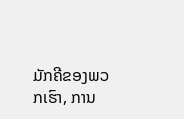ມັກຄີຂອງພວກເຮົາ, ການ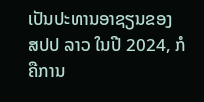ເປັນປະທານອາຊຽນຂອງ ສປປ ລາວ ໃນປີ 2024, ກໍຄືການ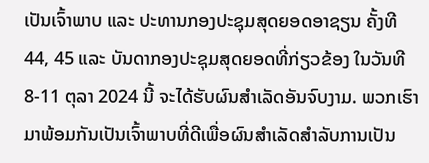ເປັນເຈົ້າພາບ ແລະ ປະທານກອງປະຊຸມສຸດຍອດອາຊຽນ ຄັ້ງທີ 44, 45 ແລະ ບັນດາກອງປະຊຸມສຸດຍອດທີ່ກ່ຽວຂ້ອງ ໃນວັນທີ 8-11 ຕຸລາ 2024 ນີ້ ຈະໄດ້ຮັບຜົນສໍາເລັດອັນຈົບງາມ. ພວກເຮົາມາພ້ອມກັນເປັນເຈົ້າພາບທີ່ດີເພື່ອຜົນສໍາເລັດສໍາລັບການເປັນ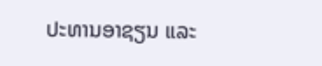ປະທານອາຊຽນ ແລະ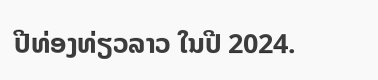ປີທ່ອງທ່ຽວລາວ ໃນປີ 2024.